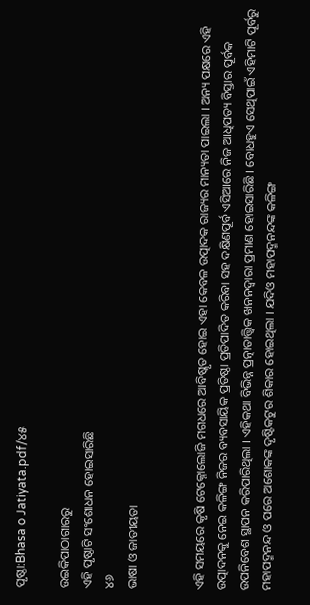ପୃଷ୍ଠା:Bhasa o Jatiyata.pdf/୪୫

ଉଇକିପାଠାଗାର‌ରୁ
ଏହି ପୃଷ୍ଠାଟି ସଂଶୋଧନ ହୋଇସାରିଛି
୪୬
ଭାଷା ଓ ଜାତୀୟତା


ଏହି ସମୟରେ କୃଷି ଟେକ୍ନୋଲୋଜି ମଗଧରେ ଆବିଷ୍କୃତ ହୋଇ ଏହା କେବଳ ଉତ୍ପାଦକ ରାଜ୍ୟର ମାନ୍ୟତା ପାଇଲା । ଅନ୍ୟ ପକ୍ଷରେ ଏହି ଉତ୍ପାଦନକୁ ନେଇ କଳିଙ୍ଗ ନିଜର ବ୍ୟବସାୟିକ ପ୍ରତିଷ୍ଠା ପ୍ରତିପାଦିତ କରିବା ସହ ଦକ୍ଷିଣପୂର୍ବ ଏସିଆରେ ନିଜ ଆଧିପତ୍ୟ ବିସ୍ତାର ପୂର୍ବକ ଉପନିବେଶ ସ୍ଥାପନ କରିପାରିଥିଲା । ଏହିକଥା ବିଭିନ୍ନ ପ୍ରତ୍ନାତାତ୍ତ୍ୱିକ ଖନନଦ୍ୱାରା ପ୍ରମାଣ ହୋଇସାରିଛି । ବୋଧହୁଏ ସେଥିପାଇଁ ଏହିମାଟି ପୂର୍ବରୁ ମହାପଦ୍ମନନ୍ଦ ଓ ପରେ ଅଶୋକଙ୍କ ଦୃଷ୍ଟିକଟୁର ଶିକାର ହୋଇଥିଲା । ଯଦିଓ ମହାପଦ୍ମନନ୍ଦଙ୍କ କଳିଙ୍ଗ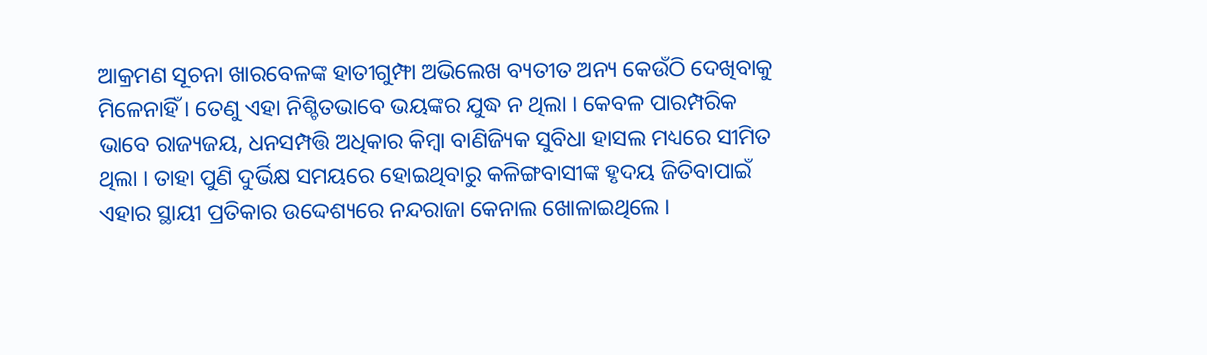ଆକ୍ରମଣ ସୂଚନା ଖାରବେଳଙ୍କ ହାତୀଗୁମ୍ଫା ଅଭିଲେଖ ବ୍ୟତୀତ ଅନ୍ୟ କେଉଁଠି ଦେଖିବାକୁ ମିଳେନାହିଁ । ତେଣୁ ଏହା ନିଶ୍ଚିତଭାବେ ଭୟଙ୍କର ଯୁଦ୍ଧ ନ ଥିଲା । କେବଳ ପାରମ୍ପରିକ ଭାବେ ରାଜ୍ୟଜୟ, ଧନସମ୍ପତ୍ତି ଅଧିକାର କିମ୍ବା ବାଣିଜ୍ୟିକ ସୁବିଧା ହାସଲ ମଧ୍ୟରେ ସୀମିତ ଥିଲା । ତାହା ପୁଣି ଦୁର୍ଭିକ୍ଷ ସମୟରେ ହୋଇଥିବାରୁ କଳିଙ୍ଗବାସୀଙ୍କ ହୃଦୟ ଜିତିବାପାଇଁ ଏହାର ସ୍ଥାୟୀ ପ୍ରତିକାର ଉଦ୍ଦେଶ୍ୟରେ ନନ୍ଦରାଜା କେନାଲ ଖୋଳାଇଥିଲେ ।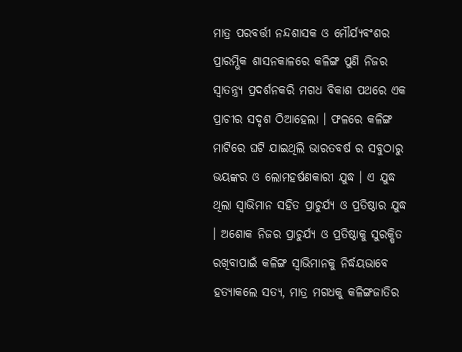ମାତ୍ର ପରବର୍ତ୍ତୀ ନନ୍ଦଶାସକ ଓ ମୌର୍ଯ୍ୟବଂଶର ପ୍ରାରମ୍ଭିକ ଶାସନକାଳରେ କଳିଙ୍ଗ ପୁଣି ନିଜର ସ୍ୱାତନ୍ତ୍ର୍ୟ ପ୍ରଦର୍ଶନକରି ମଗଧ ବିକାଶ ପଥରେ ଏକ ପ୍ରାଚୀର ସଦୃଶ ଠିଆହେଲା । ଫଳରେ କଳିଙ୍ଗ ମାଟିରେ ଘଟି ଯାଇଥିଲି ଭାରତବର୍ଷ ର ସବୁଠାରୁ ଭୟଙ୍କର ଓ ଲୋମହର୍ଷଣକାରୀ ଯୁଦ୍ଧ । ଏ ଯୁଦ୍ଧ ଥିଲା ସ୍ୱାଭିମାନ ସହିତ ପ୍ରାଚୁର୍ଯ୍ୟ ଓ ପ୍ରତିଷ୍ଠାର ଯୁଦ୍ଧ । ଅଶୋକ ନିଜର ପ୍ରାଚୁର୍ଯ୍ୟ ଓ ପ୍ରତିଷ୍ଠାକୁ ସୁରକ୍ଷିତ ରଖିବାପାଇଁ କଳିଙ୍ଗ ସ୍ୱାଭିମାନକୁ ନିର୍ଦ୍ଧୟଭାବେ ହତ୍ୟାକଲେ ସତ୍ୟ, ମାତ୍ର ମଗଧକୁ କଳିଙ୍ଗଜାତିର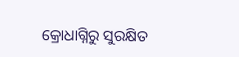କ୍ରୋଧାଗ୍ନିରୁ ସୁରକ୍ଷିତ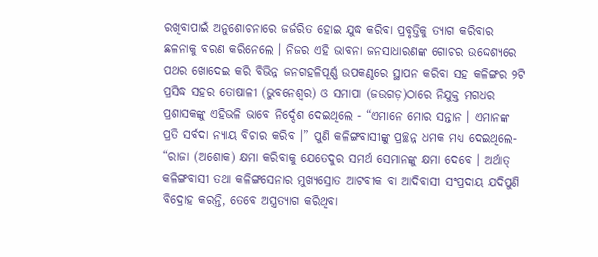ରଖିବାପାଇଁ ଅନୁଶୋଚନାରେ ଜର୍ଜରିତ ହୋଇ ଯୁଦ୍ଧ କରିବା ପ୍ରବୃତ୍ତିକୁ ତ୍ୟାଗ କରିବାର ଛଳନାକୁ ବରଣ କରିନେଲେ । ନିଜର ଏହି ଭାବନା ଜନସାଧାରଣଙ୍କ ଗୋଚର ଉଦ୍ଦେଶ୍ୟରେ ପଥର ଖୋଦେଇ କରି ବିଭିନ୍ନ ଜନଗହଳିପୂର୍ଣ୍ଣ ଉପକଣ୍ଠରେ ସ୍ଥାପନ କରିବା ସହ କଳିଙ୍ଗର ୨ଟି ପ୍ରସିଦ୍ଧ ସହର ତୋଷାଳୀ (ଭୁବନେଶ୍ୱର) ଓ ସମାପା (ଜଉଗଡ଼)ଠାରେ ନିଯୁକ୍ତ ମଗଧର ପ୍ରଶାସକଙ୍କୁ ଏହିଭଳି ଭାବେ ନିର୍ଦ୍ଦେଶ ଦେଇଥିଲେ - “ଏମାନେ ମୋର ସନ୍ତାନ । ଏମାନଙ୍କ ପ୍ରତି ସର୍ବଦା ନ୍ୟାୟ ବିଚାର କରିବ ।” ପୁଣି କଳିଙ୍ଗବାସୀଙ୍କୁ ପ୍ରଚ୍ଛନ୍ନ ଧମକ ମଧ୍ୟ ଦେଇଥିଲେ- “ରାଜା (ଅଶୋକ) କ୍ଷମା କରିବାକୁ ଯେତେଦୁର ସମର୍ଥ ସେମାନଙ୍କୁ କ୍ଷମା ଦେବେ । ଅର୍ଥାତ୍ କଳିଙ୍ଗବାସୀ ତଥା କଳିଙ୍ଗସେନାର ମୁଖ୍ୟସ୍ରୋତ ଆଟବୀକ ବା ଆଦିବାସୀ ସଂପ୍ରଦାୟ ଯଦିପୁଣି ବିଦ୍ରୋହ କରନ୍ତି, ତେବେ ଅସ୍ତ୍ରତ୍ୟାଗ କରିଥିବା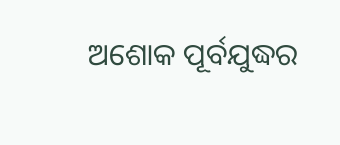ଅଶୋକ ପୂର୍ବଯୁଦ୍ଧର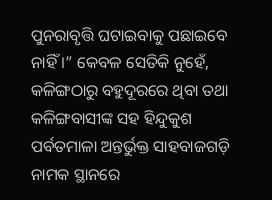ପୁନରାବୃତ୍ତି ଘଟାଇବାକୁ ପଛାଇବେ ନାହିଁ ।” କେବଳ ସେତିକି ନୁହେଁ, କଳିଙ୍ଗଠାରୁ ବହୁଦୂରରେ ଥିବା ତଥା କଳିଙ୍ଗବାସୀଙ୍କ ସହ ହିନ୍ଦୁକୁଶ ପର୍ବତମାଳା ଅନ୍ତର୍ଭୁକ୍ତ ସାହବାଜଗଡ଼ି ନାମକ ସ୍ଥାନରେ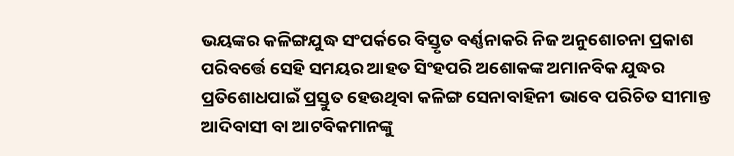ଭୟଙ୍କର କଳିଙ୍ଗଯୁଦ୍ଧ ସଂପର୍କରେ ବିସ୍ତୃତ ବର୍ଣ୍ଣନାକରି ନିଜ ଅନୁଶୋଚନା ପ୍ରକାଶ ପରିବର୍ତ୍ତେ ସେହି ସମୟର ଆହତ ସିଂହପରି ଅଶୋକଙ୍କ ଅମାନବିକ ଯୁଦ୍ଧର ପ୍ରତିଶୋଧପାଇଁ ପ୍ରସ୍ତୁତ ହେଉଥିବା କଳିଙ୍ଗ ସେନାବାହିନୀ ଭାବେ ପରିଚିତ ସୀମାନ୍ତ ଆଦିବାସୀ ବା ଆଟବିକମାନଙ୍କୁ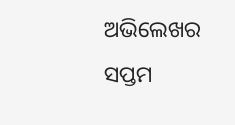ଅଭିଲେଖର ସପ୍ତମ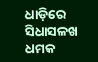ଧାଡ଼ିରେ ସିଧାସଳଖ ଧମକ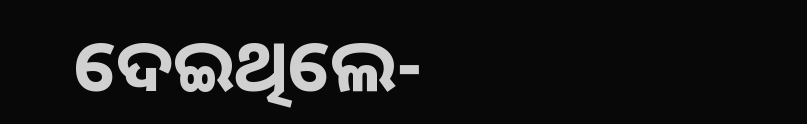ଦେଇଥିଲେ-